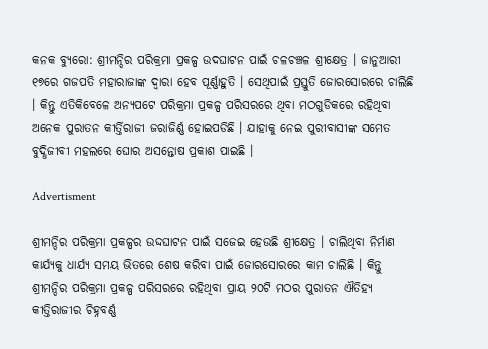କନକ ବ୍ୟୁରୋ: ଶ୍ରୀମନ୍ଦିର ପରିକ୍ରମା ପ୍ରକଳ୍ପ ଉଦଘାଟନ ପାଇଁ ଚଳଚଞ୍ଚଳ ଶ୍ରୀକ୍ଷେତ୍ର । ଜାନୁଆରୀ ୧୭ରେ ଗଜପତି ମହାରାଜାଙ୍କ ଦ୍ୱାରା ହେବ ପୂର୍ଣ୍ଣାହୁତି । ସେଥିପାଇଁ ପ୍ରସ୍ତୁତି ଜୋରସୋରରେ ଚାଲିଛି । କିନ୍ତୁ ଏତିକିବେଳେ ଅନ୍ୟପଟେ ପରିକ୍ରମା ପ୍ରକଳ୍ପ ପରିସରରେ ଥିବା ମଠଗୁଡିକରେ ରହିଥିବା ଅନେକ ପୁରାତନ କୀର୍ତ୍ତିରାଜୀ ଜରାଜିର୍ଣ୍ଣ ହୋଇପଡିଛି । ଯାହାକୁ ନେଇ ପୁରୀବାସୀଙ୍କ ସମେତ ବୁଦ୍ଧିଜୀବୀ ମହଲରେ ଘୋର ଅସନ୍ତୋଷ ପ୍ରକାଶ ପାଇଛି ।

Advertisment

ଶ୍ରୀମନ୍ଦିର ପରିକ୍ରମା ପ୍ରକଳ୍ପର ଉଦ୍ଦଘାଟନ ପାଇଁ ସଜେଇ ହେଉଛି ଶ୍ରୀକ୍ଷେତ୍ର । ଚାଲିଥିବା ନିର୍ମାଣ କାର୍ଯ୍ୟକୁ ଧାର୍ଯ୍ୟ ସମୟ ଭିତରେ ଶେଷ କରିବା ପାଇଁ ଜୋରସୋରରେ କାମ ଚାଲିଛି । କିନ୍ତୁ ଶ୍ରୀମନ୍ଦିର ପରିକ୍ରମା ପ୍ରକଳ୍ପ ପରିସରରେ ରହିଥିବା ପ୍ରାୟ ୨୦ଟି ମଠର ପୁରାତନ ଐତିହ୍ୟ କୀତ୍ତିରାଜୀର ଚିହ୍ନବର୍ଣ୍ଣ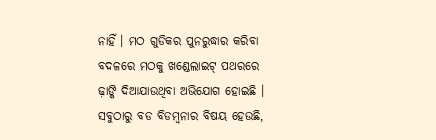ନାହିଁ । ମଠ ଗୁଡିକର ପୁନରୁଦ୍ଧାର କରିବା ବଦଳରେ ମଠକୁ ଖଣ୍ଡେଲାଇଟ୍ ପଥରରେ ଢ଼ାଙ୍କି ଦିଆଯାଉଥିବା ଅଭିଯୋଗ ହୋଇଛି । ସବୁଠାରୁ ବଡ ବିଡମ୍ବନାର ବିଷୟ ହେଉଛି,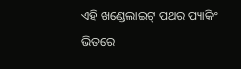ଏହି ଖଣ୍ଡେଲାଇଟ୍ ପଥର ପ୍ୟାକିଂ ଭିତରେ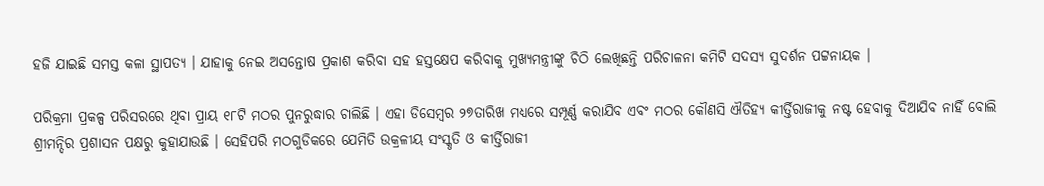ହଜି ଯାଇଛି ସମସ୍ତ କଳା ସ୍ଥାପତ୍ୟ । ଯାହାକୁ ନେଇ ଅସନ୍ତୋଷ ପ୍ରକାଶ କରିବା ସହ ହସ୍ତକ୍ଷେପ କରିବାକୁ ମୁଖ୍ୟମନ୍ତ୍ରୀଙ୍କୁ ଚିଠି ଲେଖିଛନ୍ତି ପରିଚାଳନା କମିଟି ସଦସ୍ୟ ସୁଦର୍ଶନ ପଟ୍ଟନାୟକ ।

ପରିକ୍ରମା ପ୍ରକଳ୍ପ ପରିସରରେ ଥିବା ପ୍ରାୟ ୧୮ଟି ମଠର ପୁନରୁଦ୍ଧାର ଚାଲିଛି । ଏହା ଡିସେମ୍ବର ୨୭ତାରିଖ ମଧ୍ୟରେ ସମ୍ପୂର୍ଣ୍ଣ କରାଯିବ ଏବଂ ମଠର କୌଣସି ଐତିହ୍ୟ କୀର୍ତ୍ତିରାଜୀକୁ ନଷ୍ଟ ହେବାକୁ ଦିଆଯିବ ନାହିଁ ବୋଲି ଶ୍ରୀମନ୍ଦିର ପ୍ରଶାସନ ପକ୍ଷରୁ କୁହାଯାଉଛି । ସେହିପରି ମଠଗୁଡିକରେ ଯେମିତି ଉକ୍ରଳୀୟ ସଂସ୍କୃତି ଓ କୀର୍ତ୍ତିରାଜୀ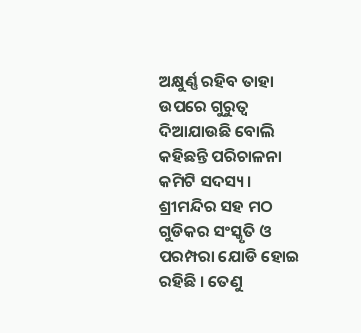ଅକ୍ଷୁର୍ଣ୍ଣ ରହିବ ତାହା ଉପରେ ଗୁରୁତ୍ୱ ଦିଆଯାଉଛି ବୋଲି କହିଛନ୍ତି ପରିଚାଳନା କମିଟି ସଦସ୍ୟ । ଶ୍ରୀମନ୍ଦିର ସହ ମଠ ଗୁଡିକର ସଂସ୍କୃତି ଓ ପରମ୍ପରା ଯୋଡି ହୋଇ ରହିଛି । ତେଣୁ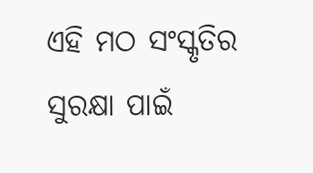ଏହି ମଠ ସଂସ୍କୃତିର ସୁରକ୍ଷା ପାଇଁ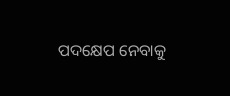ପଦକ୍ଷେପ ନେବାକୁ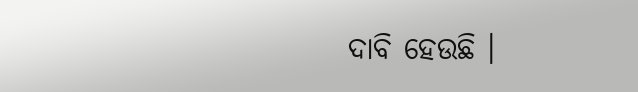ଦାବି ହେଉଛି ।